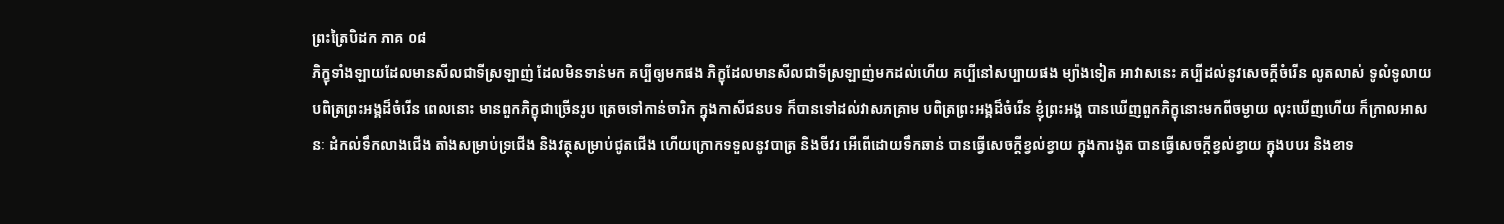ព្រះត្រៃបិដក ភាគ ០៨
ភិក្ខុទាំងឡាយដែលមានសីលជាទីស្រឡាញ់ ដែលមិនទាន់មក គប្បីឲ្យមកផង ភិក្ខុដែលមានសីលជាទីស្រឡាញ់មកដល់ហើយ គប្បីនៅសប្បាយផង ម្យ៉ាងទៀត អាវាសនេះ គប្បីដល់នូវសេចក្តីចំរើន លូតលាស់ ទូលំទូលាយ បពិត្រព្រះអង្គដ៏ចំរើន ពេលនោះ មានពួកភិក្ខុជាច្រើនរូប ត្រេចទៅកាន់ចារិក ក្នុងកាសីជនបទ ក៏បានទៅដល់វាសភគ្រាម បពិត្រព្រះអង្គដ៏ចំរើន ខ្ញុំព្រះអង្គ បានឃើញពួកភិក្ខុនោះមកពីចម្ងាយ លុះឃើញហើយ ក៏ក្រាលអាសនៈ ដំកល់ទឹកលាងជើង តាំងសម្រាប់ទ្រជើង និងវត្ថុសម្រាប់ជូតជើង ហើយក្រោកទទួលនូវបាត្រ និងចីវរ អើពើដោយទឹកឆាន់ បានធ្វើសេចក្តីខ្វល់ខ្វាយ ក្នុងការងូត បានធ្វើសេចក្តីខ្វល់ខ្វាយ ក្នុងបបរ និងខាទ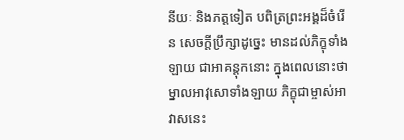នីយៈ និងភត្តទៀត បពិត្រព្រះអង្គដ៏ចំរើន សេចក្តីប្រឹក្សាដូច្នេះ មានដល់ភិក្ខុទាំងឡាយ ជាអាគន្តុកនោះ ក្នុងពេលនោះថា ម្នាលអាវុសោទាំងឡាយ ភិក្ខុជាម្ចាស់អាវាសនេះ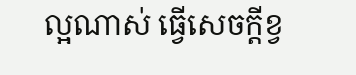ល្អណាស់ ធ្វើសេចក្តីខ្វ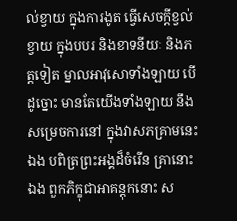ល់ខ្វាយ ក្នុងការងូត ធ្វើសេចក្តីខ្វល់ខ្វាយ ក្នុងបបរ និងខាទនីយៈ និងភត្តទៀត ម្នាលអាវុសោទាំងឡាយ បើដូច្នោះ មានតែយើងទាំងឡាយ នឹងសម្រេចការនៅ ក្នុងវាសភគ្រាមនេះឯង បពិត្រព្រះអង្គដ៏ចំរើន គ្រានោះឯង ពួកភិក្ខុជាអាគន្តុកនោះ ស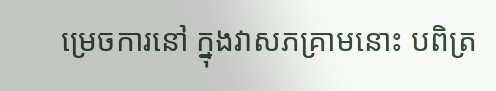ម្រេចការនៅ ក្នុងវាសភគ្រាមនោះ បពិត្រ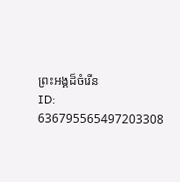ព្រះអង្គដ៏ចំរើន
ID: 636795565497203308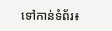ទៅកាន់ទំព័រ៖